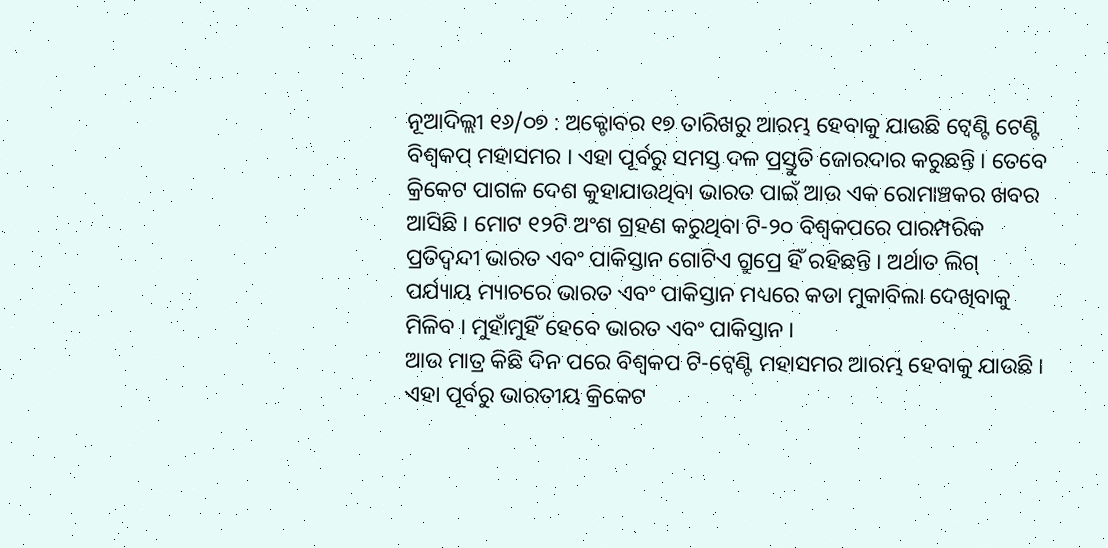ନୂଆଦିଲ୍ଲୀ ୧୬/୦୭ : ଅକ୍ଟୋବର ୧୭ ତାରିଖରୁ ଆରମ୍ଭ ହେବାକୁ ଯାଉଛି ଟ୍ବେଣ୍ଟି ଟେଣ୍ଟି ବିଶ୍ବକପ୍ ମହାସମର । ଏହା ପୂର୍ବରୁ ସମସ୍ତ ଦଳ ପ୍ରସ୍ତୁତି ଜୋରଦାର କରୁଛନ୍ତି । ତେବେ କ୍ରିକେଟ ପାଗଳ ଦେଶ କୁହାଯାଉଥିବା ଭାରତ ପାଇଁ ଆଉ ଏକ ରୋମାଞ୍ଚକର ଖବର ଆସିଛି । ମୋଟ ୧୨ଟି ଅଂଶ ଗ୍ରହଣ କରୁଥିବା ଟି-୨୦ ବିଶ୍ବକପରେ ପାରମ୍ପରିକ ପ୍ରତିଦ୍ବନ୍ଦୀ ଭାରତ ଏବଂ ପାକିସ୍ତାନ ଗୋଟିଏ ଗ୍ରୁପ୍ରେ ହିଁ ରହିଛନ୍ତି । ଅର୍ଥାତ ଲିଗ୍ ପର୍ଯ୍ୟାୟ ମ୍ୟାଚରେ ଭାରତ ଏବଂ ପାକିସ୍ତାନ ମଧ୍ୟରେ କଡା ମୁକାବିଲା ଦେଖିବାକୁ ମିଳିବ । ମୁହାଁମୁହିଁ ହେବେ ଭାରତ ଏବଂ ପାକିସ୍ତାନ ।
ଆଉ ମାତ୍ର କିଛି ଦିନ ପରେ ବିଶ୍ବକପ ଟି-ଟ୍ବେଣ୍ଟି ମହାସମର ଆରମ୍ଭ ହେବାକୁ ଯାଉଛି । ଏହା ପୂର୍ବରୁ ଭାରତୀୟ କ୍ରିକେଟ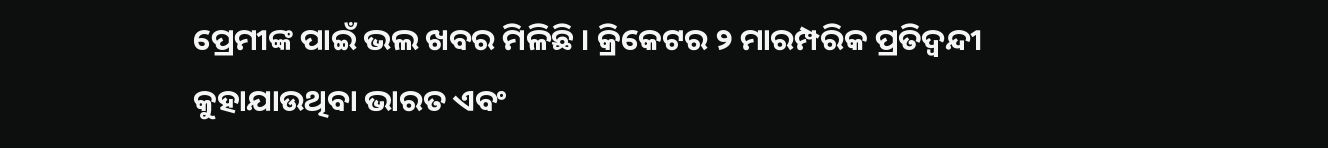ପ୍ରେମୀଙ୍କ ପାଇଁ ଭଲ ଖବର ମିଳିଛି । କ୍ରିକେଟର ୨ ମାରମ୍ପରିକ ପ୍ରତିଦ୍ବନ୍ଦୀ କୁହାଯାଉଥିବା ଭାରତ ଏବଂ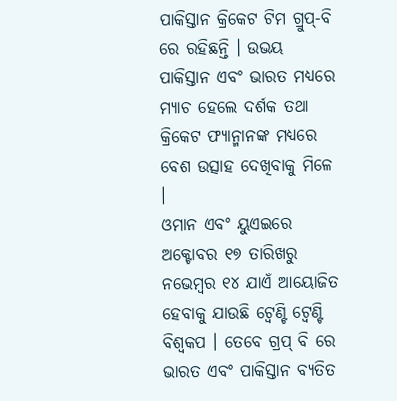ପାକିସ୍ତାନ କ୍ରିକେଟ ଟିମ ଗ୍ରୁପ୍-ବି ରେ ରହିଛନ୍ତି । ଉଭୟ ପାକିସ୍ତାନ ଏବଂ ଭାରତ ମଧ୍ୟରେ ମ୍ୟାଚ ହେଲେ ଦର୍ଶକ ତଥା କ୍ରିକେଟ ଫ୍ୟାନ୍ମାନଙ୍କ ମଧ୍ୟରେ ବେଶ ଉତ୍ସାହ ଦେଖିବାକୁ ମିଳେ ।
ଓମାନ ଏବଂ ୟୁଏଇରେ ଅକ୍ଟୋବର ୧୭ ତାରିଖରୁ ନଭେମ୍ବର ୧୪ ଯାଏଁ ଆୟୋଜିତ ହେବାକୁ ଯାଉଛି ଟ୍ବେଣ୍ଟି ଟ୍ବେଣ୍ଟି ବିଶ୍ବକପ । ତେବେ ଗ୍ରପ୍ ବି ରେ ଭାରତ ଏବଂ ପାକିସ୍ତାନ ବ୍ୟତିତ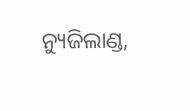ନ୍ୟୁଜିଲାଣ୍ଡ,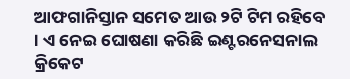ଆଫଗାନିସ୍ତାନ ସମେତ ଆଉ ୨ଟି ଟିମ ରହିବେ । ଏ ନେଇ ଘୋଷଣା କରିଛି ଇଣ୍ଟରନେସନାଲ କ୍ରିକେଟ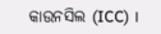କାଉନସିଲ (ICC) ।